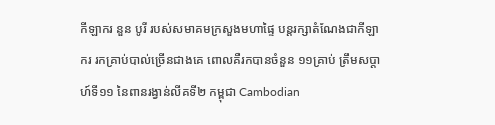កីឡាករ នួន បូរី របស់សមាគមក្រសួងមហាផ្ទៃ បន្តរក្សាតំណែងជាកីឡាករ រកគ្រាប់បាល់ច្រើនជាងគេ ពោលគឺរកបានចំនួន ១១គ្រាប់ ត្រឹមសប្តាហ៍ទី១១ នៃពានរង្វាន់លីគទី២ កម្ពុជា Cambodian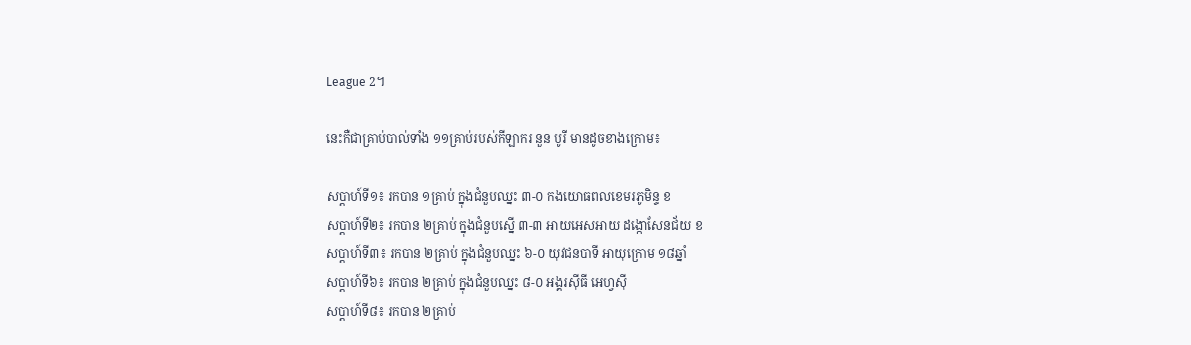League 2។

នេះកឺជាគ្រាប់បាល់ទាំង ១១គ្រាប់របស់កីឡាករ នួន បូរី មានដូចខាងក្រោម៖

សប្ដាហ៍ទី១៖ រកបាន ១គ្រាប់ ក្នុងជំនួបឈ្នះ ៣-០ កងយោធពលខេមរភូមិន្ទ ខ
សប្ដាហ៍ទី២៖ រកបាន ២គ្រាប់ ក្នុងជំនួបស្នើ ៣-៣ អាយអេសអាយ ដង្កោសែនជ័យ ខ
សប្ដាហ៍ទី៣៖ រកបាន ២គ្រាប់ ក្នុងជំនួបឈ្នះ ៦-០ យុវជនបាទី អាយុក្រោម ១៨ឆ្នាំ
សប្ដាហ៍ទី៦៖ រកបាន ២គ្រាប់ ក្នុងជំនួបឈ្នះ ៨-០ អង្គរស៊ីធី អេហ្វស៊ី
សប្ដាហ៍ទី៨៖ រកបាន ២គ្រាប់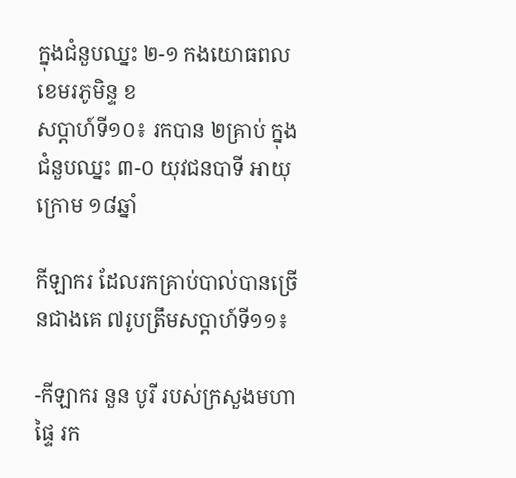ក្នុងជំនួបឈ្នះ ២-១ កងយោធពលខេមរភូមិន្ទ ខ
សប្ដាហ៍ទី១០៖ រកបាន ២គ្រាប់ ក្នុងជំនួបឈ្នះ ៣-០ យុវជនបាទី អាយុក្រោម ១៨ឆ្នាំ

កីឡាករ ដែលរកគ្រាប់បាល់បានច្រើនជាងគេ ៧រូបត្រឹមសប្តាហ៍ទី១១៖

-កីឡាករ នួន បូរី របស់ក្រសួងមហាផ្ទៃ រក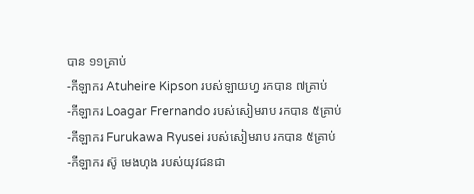បាន ១១គ្រាប់
-កីឡាករ Atuheire Kipson របស់ឡាយហ្វ រកបាន ៧គ្រាប់
-កីឡាករ Loagar Frernando របស់សៀមរាប រកបាន ៥គ្រាប់
-កីឡាករ Furukawa Ryusei របស់សៀមរាប រកបាន ៥គ្រាប់
-កីឡាករ ស៊ូ មេងហុង របស់យុវជនជា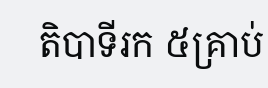តិបាទីរក ៥គ្រាប់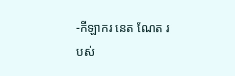-កីឡាករ នេត ណែត របស់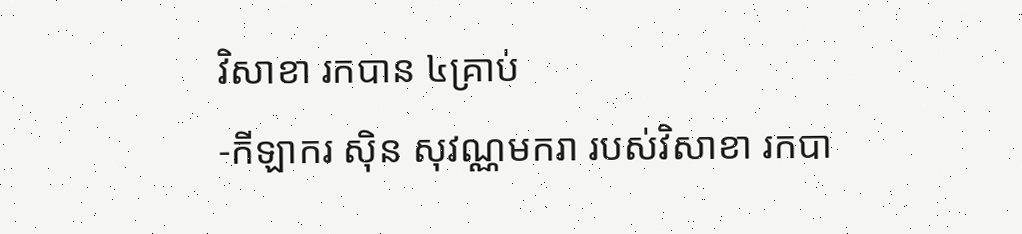វិសាខា រកបាន ៤គ្រាប់
-កីឡាករ ស៊ិន សុវណ្ណមករា របស់វិសាខា រកបា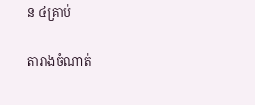ន ៤គ្រាប់

តារាងចំណាត់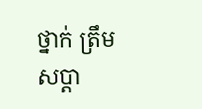ថ្នាក់ ត្រឹមសប្ដា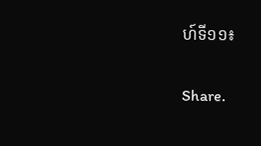ហ៍ទី១១៖

Share.